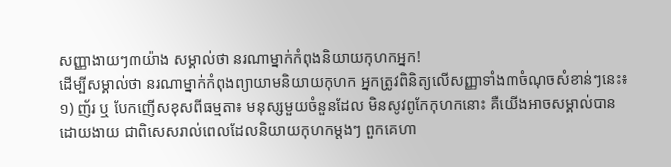សញ្ញាងាយៗ៣យ៉ាង សម្គាល់ថា នរណាម្នាក់កំពុងនិយាយកុហកអ្នក!
ដើម្បីសម្គាល់ថា នរណាម្នាក់កំពុងព្យាយាមនិយាយកុហក អ្នកត្រូវពិនិត្យលើសញ្ញាទាំង៣ចំណុចសំខាន់ៗនេះ៖
១) ញ័រ ឬ បែកញើសខុសពីធម្មតា៖ មនុស្សមួយចំនួនដែល មិនសូវពូកែកុហកនោះ គឺយើងអាចសម្គាល់បានដោយងាយ ជាពិសេសរាល់ពេលដែលនិយាយកុហកម្តងៗ ពួកគេហា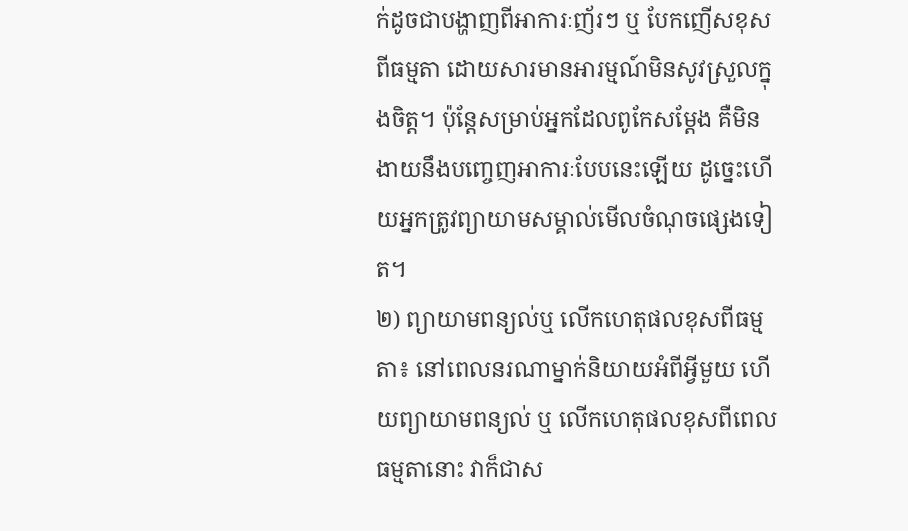ក់ដូចជាបង្ហាញពីអាការៈញ័រៗ ឬ បែកញើសខុសពីធម្មតា ដោយសារមានអារម្មណ៍មិនសូវស្រួលក្នុងចិត្ត។ ប៉ុន្តែសម្រាប់អ្នកដែលពូកែសម្ដែង គឺមិនងាយនឹងបញ្ចេញអាការៈបែបនេះឡើយ ដូច្នេះហើយអ្នកត្រូវព្យាយាមសម្គាល់មើលចំណុចផ្សេងទៀត។
២) ព្យាយាមពន្យល់ឬ លើកហេតុផលខុសពីធម្មតា៖ នៅពេលនរណាម្នាក់និយាយអំពីអ្វីមួយ ហើយព្យាយាមពន្យល់ ឬ លើកហេតុផលខុសពីពេលធម្មតានោះ វាក៏ជាស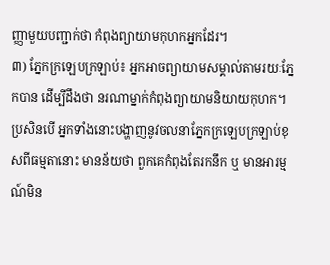ញ្ញាមួយបញ្ជាក់ថា កំពុងព្យាយាមកុហកអ្នកដែរ។
៣) ភ្នែកក្រឡេបក្រឡាប់៖ អ្នកអាចព្យាយាមសម្គាល់តាមរយៈភ្នែកបាន ដើម្បីដឹងថា នរណាម្នាក់កំពុងព្យាយាមនិយាយកុហក។ ប្រសិនបើ អ្នកទាំងនោះបង្ហាញនូវចលនាភ្នែកក្រឡេបក្រឡាប់ខុសពីធម្មតានោះ មានន័យថា ពួកគេកំពុងតែរកនឹក ឬ មានអារម្មណ៍មិន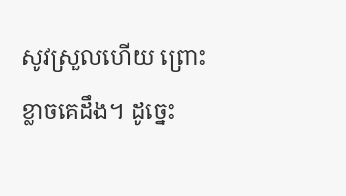សូវស្រួលហើយ ព្រោះខ្លាចគេដឹង។ ដូច្នេះ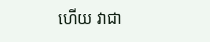ហើយ វាជា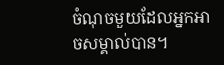ចំណុចមួយដែលអ្នកអាចសម្គាល់បាន។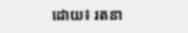ដោយ៖ រតនា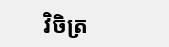វិចិត្រ